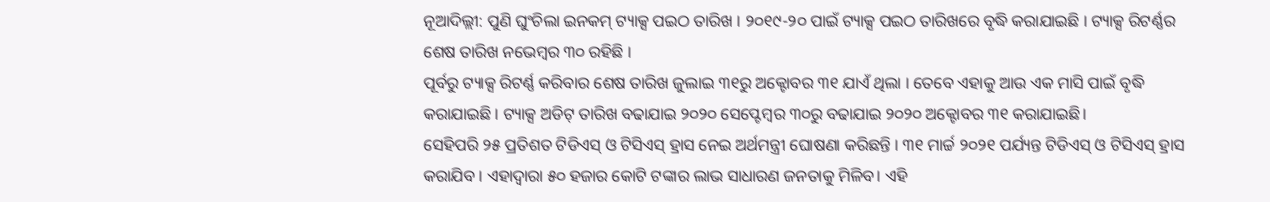ନୂଆଦିଲ୍ଲୀ: ପୁଣି ଘୁଂଚିଲା ଇନକମ୍ ଟ୍ୟାକ୍ସ ପଇଠ ତାରିଖ । ୨୦୧୯-୨୦ ପାଇଁ ଟ୍ୟାକ୍ସ ପଇଠ ତାରିଖରେ ବୃଦ୍ଧି କରାଯାଇଛି । ଟ୍ୟାକ୍ସ ରିଟର୍ଣ୍ଣର ଶେଷ ତାରିଖ ନଭେମ୍ବର ୩୦ ରହିଛି ।
ପୂର୍ବରୁ ଟ୍ୟାକ୍ସ ରିଟର୍ଣ୍ଣ କରିବାର ଶେଷ ତାରିଖ ଜୁଲାଇ ୩୧ରୁ ଅକ୍ଟୋବର ୩୧ ଯାଏଁ ଥିଲା । ତେବେ ଏହାକୁ ଆଉ ଏକ ମାସି ପାଇଁ ବୃଦ୍ଧି କରାଯାଇଛି । ଟ୍ୟାକ୍ସ ଅଡିଟ୍ ତାରିଖ ବଢାଯାଇ ୨୦୨୦ ସେପ୍ଟେମ୍ବର ୩୦ରୁ ବଢାଯାଇ ୨୦୨୦ ଅକ୍ଟୋବର ୩୧ କରାଯାଇଛି।
ସେହିପରି ୨୫ ପ୍ରତିଶତ ଟିଡିଏସ୍ ଓ ଟିସିଏସ୍ ହ୍ରାସ ନେଇ ଅର୍ଥମନ୍ତ୍ରୀ ଘୋଷଣା କରିଛନ୍ତି । ୩୧ ମାର୍ଚ୍ଚ ୨୦୨୧ ପର୍ଯ୍ୟନ୍ତ ଟିଡିଏସ୍ ଓ ଟିସିଏସ୍ ହ୍ରାସ କରାଯିବ । ଏହାଦ୍ୱାରା ୫୦ ହଜାର କୋଟି ଟଙ୍କାର ଲାଭ ସାଧାରଣ ଜନତାକୁ ମିଳିବ। ଏହି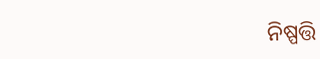ନିଷ୍ପତ୍ତି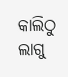କାଲିଠୁ ଲାଗୁ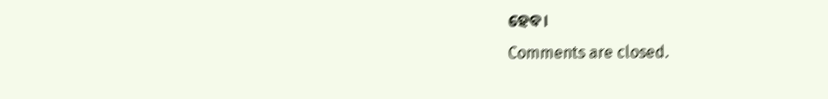ହେବ।
Comments are closed.